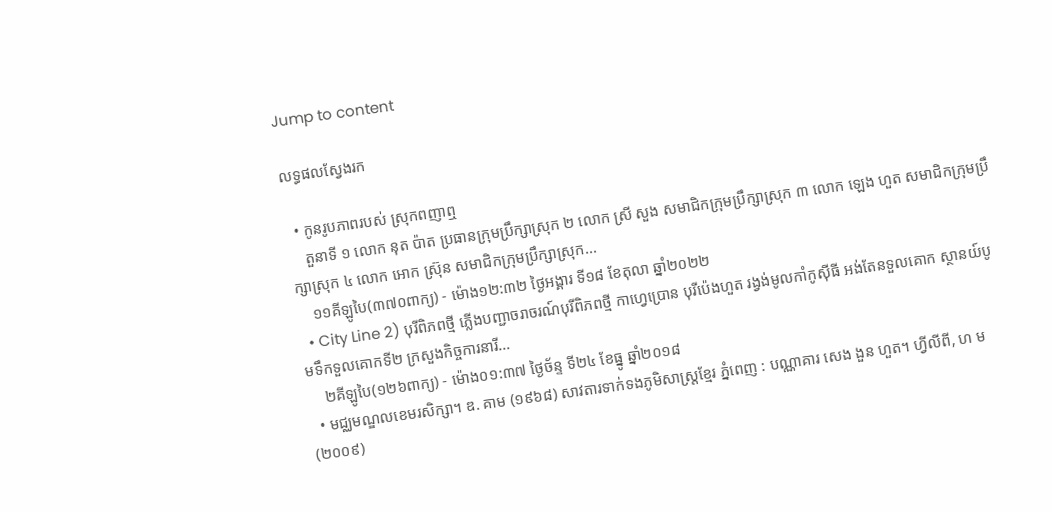Jump to content

លទ្ធផលស្វែងរក

  • កូនរូបភាពរបស់ ស្រុកពញាឮ
    តួនាទី ១ លោក នុត ប៉ាត ប្រធានក្រុមប្រឹក្សាស្រុក ២ លោក ស្រី សួង សមាជិកក្រុមប្រឹក្សាស្រុក ៣ លោក ឡេង ហួត សមាជិកក្រុមប្រឹក្សាស្រុក ៤ លោក អោក ស្រ៊ុន សមាជិកក្រុមប្រឹក្សាស្រុក...
    ១១គីឡូបៃ(៣៧០ពាក្យ) - ម៉ោង១២:៣២ ថ្ងៃអង្គារ ទី១៨ ខែតុលា ឆ្នាំ២០២២
  • City Line 2) បុរីពិភពថ្មី ភ្លើងបញ្ជាចរាចរណ៍បុរីពិភពថ្មី កាហ្វេប្រោន បុរីប៉េងហួត រង្វង់មូលកាំកូស៊ីធី អង់តែនទួលគោក ស្ថានយ៍បូមទឹកទួលគោកទី២ ក្រសួងកិច្ចការនារី...
    ២គីឡូបៃ(១២៦ពាក្យ) - ម៉ោង០១:៣៧ ថ្ងៃច័ន្ទ ទី២៤ ខែធ្នូ ឆ្នាំ២០១៨
  • មជ្ឈមណ្ឌលខេមរសិក្សា។ ឌ. គាម (១៩៦៨) សាវតារទាក់ទងភូមិសាស្រ្តខ្មែរ ភ្នំពេញ : បណ្ណាគារ សេង ងួន ហួត។ ហ្វីលីពី, ហ ម (២០០៩)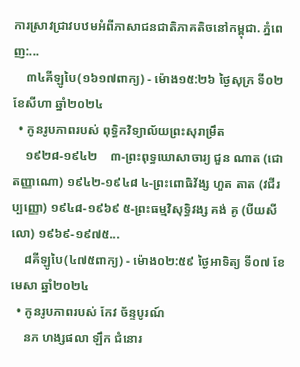ការស្រាវជ្រាវបឋមអំពីភាសាជនជាតិភាគតិចនៅកម្ពុជា. ភ្នំពេញ:...
    ៣៤គីឡូបៃ(១៦១៧ពាក្យ) - ម៉ោង១៥:២៦ ថ្ងៃសុក្រ ទី០២ ខែសីហា ឆ្នាំ២០២៤
  • កូនរូបភាពរបស់ ពុទ្ធិកវិទ្យាល័យព្រះសុរាម្រឹត
    ១៩២៨-១៩៤២    ៣-ព្រះពុទ្ធឃោសាចារ្យ ជួន ណាត (ជោតញ្ញាណោ) ១៩៤២-១៩៤៨ ៤-ព្រះពោធិវ័ង្ស ហួត តាត (វជីរប្បញ្ញោ) ១៩៤៨-១៩៦៩ ៥-ព្រះធម្មវិសុទ្ធិវង្ស គង់ គូ (បីយសីលោ) ១៩៦៩-១៩៧៥...
    ៨គីឡូបៃ(៤៧៥ពាក្យ) - ម៉ោង០២:៥៩ ថ្ងៃអាទិត្យ ទី០៧ ខែមេសា ឆ្នាំ២០២៤
  • កូនរូបភាពរបស់ កែវ ច័ន្ទបូរណ៍
    នភ ហង្សផលា ឡឹក ជំនោរ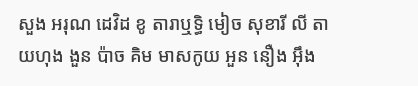សួង អរុណ ដេវិដ ខូ តារាឬទ្ធិ មៀច សុខារី លី តាយហុង ងួន ប៉ាច គិម មាសកូយ អួន នឿង អ៊ឹង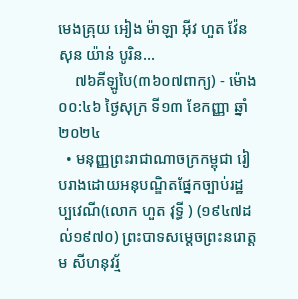មេងគ្រុយ អៀង ម៉ាឡា អ៊ីវ ហួត វ៉ែន សុន យ៉ាន់ បូរិន...
    ៧៦គីឡូបៃ(៣៦០៧ពាក្យ) - ម៉ោង០០:៤៦ ថ្ងៃសុក្រ ទី១៣ ខែកញ្ញា ឆ្នាំ២០២៤
  • មនុញ្ញព្រះរាជាណាចក្រកម្ពុជា រៀបរាងដោយអនុបណ្ឌិតផ្នែកច្បាប់រដ្ឋប្បវេណី(លោក ហួត វុទ្ធី ) (១៩៤៧ដល់១៩៧០) ព្រះបាទសម្ដេចព្រះនរោត្ដម សីហនុវរ្ម័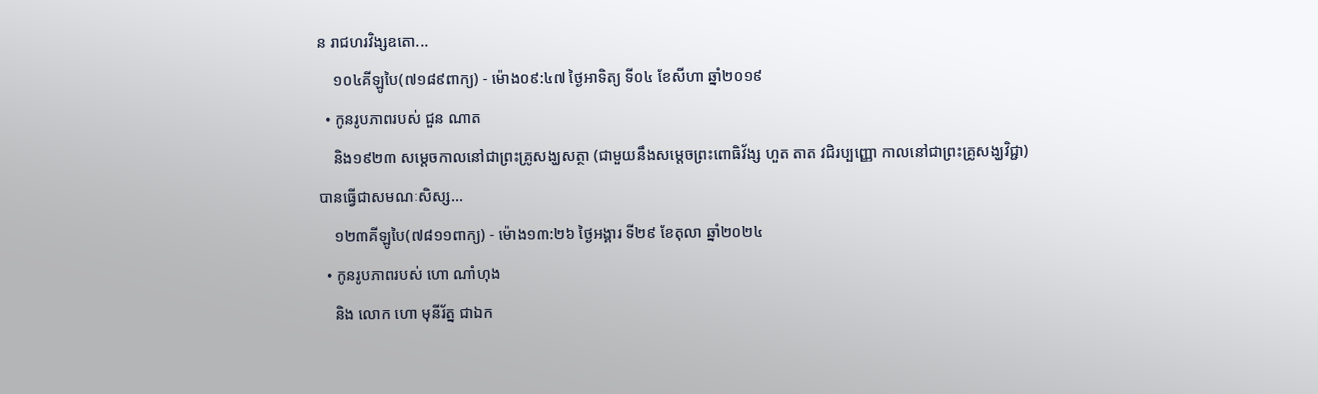ន រាជហរវិង្សឧតោ...
    ១០៤គីឡូបៃ(៧១៨៩ពាក្យ) - ម៉ោង០៩:៤៧ ថ្ងៃអាទិត្យ ទី០៤ ខែសីហា ឆ្នាំ២០១៩
  • កូនរូបភាពរបស់ ជួន ណាត
    និង១៩២៣ សម្ដេចកាលនៅជាព្រះគ្រូសង្ឃសត្ថា (ជាមួយនឹងសម្ដេចព្រះពោធិវ័ង្ស ហួត តាត វជិរប្បញ្ញោ កាលនៅជាព្រះគ្រូសង្ឃវិជ្ជា) បានធ្វើជាសមណៈសិស្ស...
    ១២៣គីឡូបៃ(៧៨១១ពាក្យ) - ម៉ោង១៣:២៦ ថ្ងៃអង្គារ ទី២៩ ខែតុលា ឆ្នាំ២០២៤
  • កូនរូបភាពរបស់ ហោ ណាំហុង
    និង លោក ហោ មុនីរ័ត្ន ជាឯក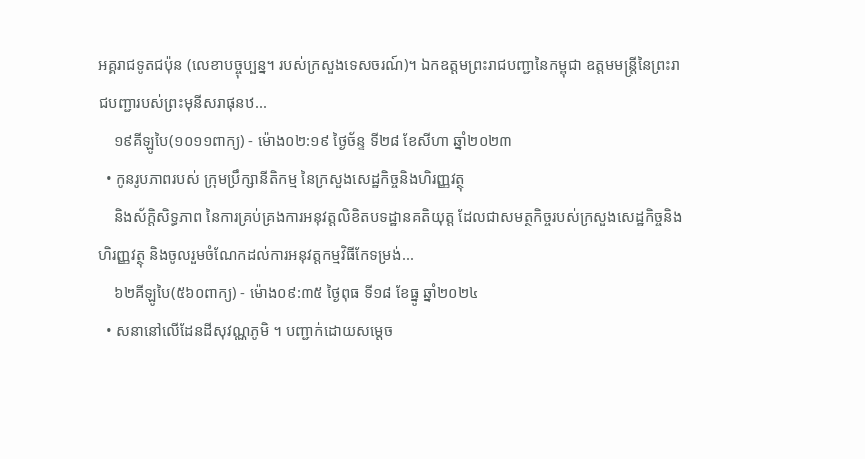អគ្គរាជទូតជប៉ុន (លេខាបច្ចុប្បន្ន។ របស់ក្រសួងទេសចរណ៍)។ ឯកឧត្តមព្រះរាជបញ្ជានៃកម្ពុជា ឧត្តមមន្ត្រីនៃព្រះរាជបញ្ជារបស់ព្រះមុនីសរាផុនឋ...
    ១៩គីឡូបៃ(១០១១ពាក្យ) - ម៉ោង០២:១៩ ថ្ងៃច័ន្ទ ទី២៨ ខែសីហា ឆ្នាំ២០២៣
  • កូនរូបភាពរបស់ ក្រុមប្រឹក្សានីតិកម្ម នៃក្រសួងសេដ្ឋកិច្ចនិងហិរញ្ញវត្ថុ
    និងស័ក្តិសិទ្ធភាព នៃការគ្រប់គ្រងការអនុវត្តលិខិតបទដ្ឋានគតិយុត្ត ដែលជាសមត្ថកិច្ចរបស់ក្រសួងសេដ្ឋកិច្ចនិងហិរញ្ញវត្ថុ និងចូលរួមចំណែកដល់ការអនុវត្តកម្មវិធីកែទម្រង់...
    ៦២គីឡូបៃ(៥៦០ពាក្យ) - ម៉ោង០៩:៣៥ ថ្ងៃពុធ ទី១៨ ខែធ្នូ ឆ្នាំ២០២៤
  • សនានៅលើដែនដីសុវណ្ណភូមិ ។ បញ្ជាក់ដោយសម្តេច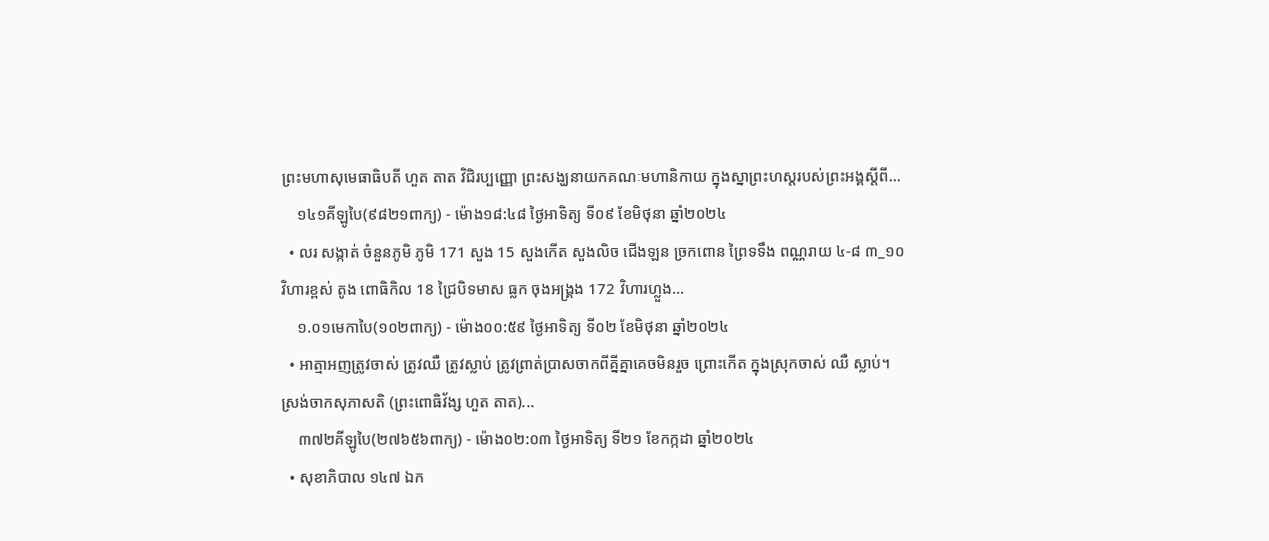ព្រះមហាសុមេធាធិបតី ហួត តាត វិជិរប្បញ្ញោ ព្រះសង្ឃនាយកគណៈមហានិកាយ ក្នុងស្នាព្រះហស្តរបស់ព្រះអង្គស្តីពី...
    ១៤១គីឡូបៃ(៩៨២១ពាក្យ) - ម៉ោង១៨:៤៨ ថ្ងៃអាទិត្យ ទី០៩ ខែមិថុនា ឆ្នាំ២០២៤
  • លរ សង្កាត់ ចំនួនភូមិ ភូមិ 171 សួង 15 សួងកើត សួងលិច ជើងឡន ច្រកពោន ព្រៃទទឹង ពណ្ណរាយ ៤-៨ ៣_១០ វិហារខ្ពស់ តូង ពោធិកិល 18 ជ្រៃបិទមាស ធ្លក ចុងអង្គ្រង 172 វិហារហ្លួង...
    ១.០១មេកាបៃ(១០២ពាក្យ) - ម៉ោង០០:៥៩ ថ្ងៃអាទិត្យ ទី០២ ខែមិថុនា ឆ្នាំ២០២៤
  • អាត្មាអញត្រូវចាស់ ត្រូវឈឺ ត្រូវស្លាប់ ត្រូវព្រាត់ប្រាសចាកពីគ្នីគ្នាគេចមិនរួច ព្រោះកើត ក្នុងស្រុកចាស់ ឈឺ ស្លាប់។ ស្រង់ចាកសុភាសតិ (ព្រះពោធិវ័ង្ស ហួត តាត)...
    ៣៧២គីឡូបៃ(២៧៦៥៦ពាក្យ) - ម៉ោង០២:០៣ ថ្ងៃអាទិត្យ ទី២១ ខែកក្កដា ឆ្នាំ២០២៤
  • សុខាភិបាល ១៤៧ ឯក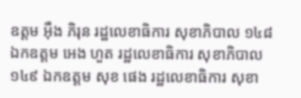ឧត្ដម អុឺង ភិរុន រដ្ឋលេខាធិការ សុខាភិបាល ១៤៨ ឯកឧត្ដម អេង ហួត រដ្ឋលេខាធិការ សុខាភិបាល ១៤៩ ឯកឧត្ដម សុខ ផេង រដ្ឋលេខាធិការ សុខា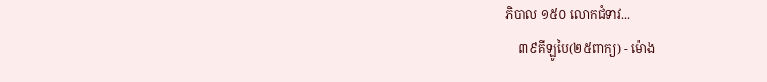ភិបាល ១៥០ លោកជំទាវ...
    ៣៩គីឡូបៃ(២៥ពាក្យ) - ម៉ោង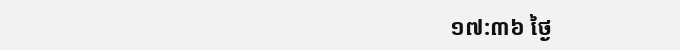១៧:៣៦ ថ្ងៃ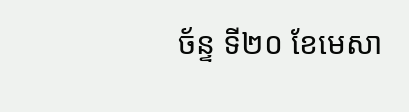ច័ន្ទ ទី២០ ខែមេសា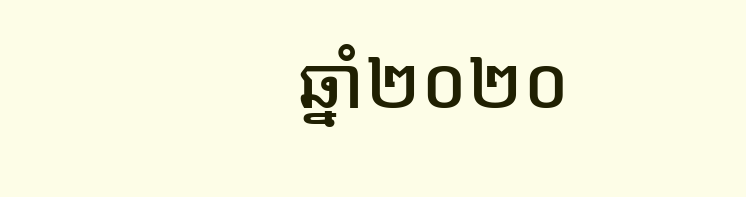ឆ្នាំ២០២០